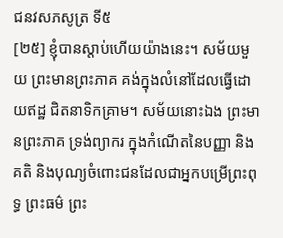ជនវសភសូត្រ ទី៥
[២៥] ខ្ញុំបានស្តាប់ហើយយ៉ាងនេះ។ សម័យមួយ ព្រះមានព្រះភាគ គង់ក្នុងលំនៅដែលធ្វើដោយឥដ្ឋ ជិតនាទិកគ្រាម។ សម័យនោះឯង ព្រះមានព្រះភាគ ទ្រង់ព្យាករ ក្នុងកំណើតនៃបញ្ញា និងគតិ និងបុណ្យចំពោះជនដែលជាអ្នកបម្រើព្រះពុទ្ធ ព្រះធម៌ ព្រះ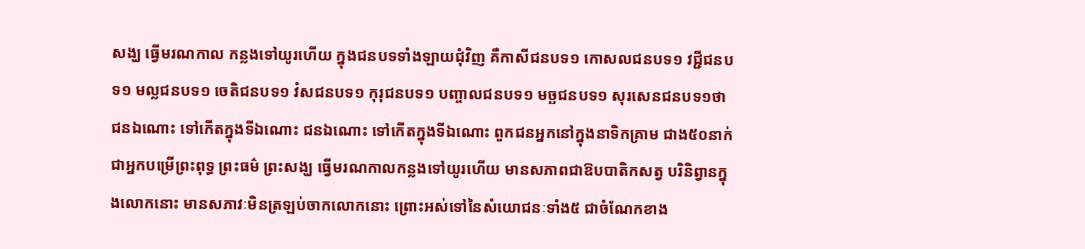សង្ឃ ធ្វើមរណកាល កន្លងទៅយូរហើយ ក្នុងជនបទទាំងឡាយជុំវិញ គឺកាសីជនបទ១ កោសលជនបទ១ វជ្ជីជនបទ១ មល្លជនបទ១ ចេតិជនបទ១ វំសជនបទ១ កុរុជនបទ១ បញ្ចាលជនបទ១ មច្ឆជនបទ១ សុរសេនជនបទ១ថា ជនឯណោះ ទៅកើតក្នុងទីឯណោះ ជនឯណោះ ទៅកើតក្នុងទីឯណោះ ពួកជនអ្នកនៅក្នុងនាទិកគ្រាម ជាង៥០នាក់ ជាអ្នកបម្រើព្រះពុទ្ធ ព្រះធម៌ ព្រះសង្ឃ ធ្វើមរណកាលកន្លងទៅយូរហើយ មានសភាពជាឱបបាតិកសត្វ បរិនិព្វានក្នុងលោកនោះ មានសភាវៈមិនត្រឡប់ចាកលោកនោះ ព្រោះអស់ទៅនៃសំយោជនៈទាំង៥ ជាចំណែកខាង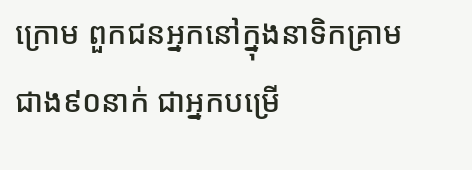ក្រោម ពួកជនអ្នកនៅក្នុងនាទិកគ្រាម ជាង៩០នាក់ ជាអ្នកបម្រើ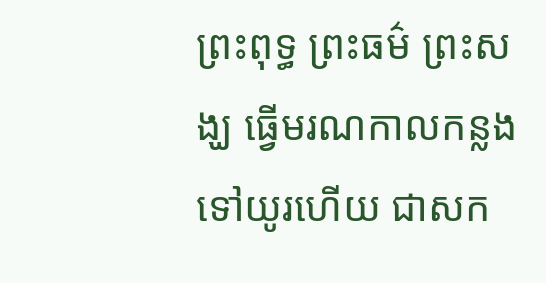ព្រះពុទ្ធ ព្រះធម៌ ព្រះសង្ឃ ធ្វើមរណកាលកន្លងទៅយូរហើយ ជាសក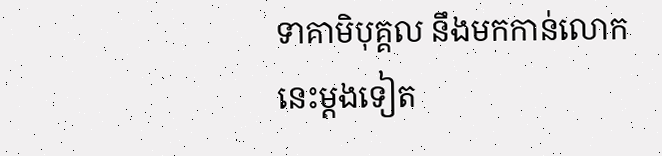ទាគាមិបុគ្គល នឹងមកកាន់លោកនេះម្តងទៀត